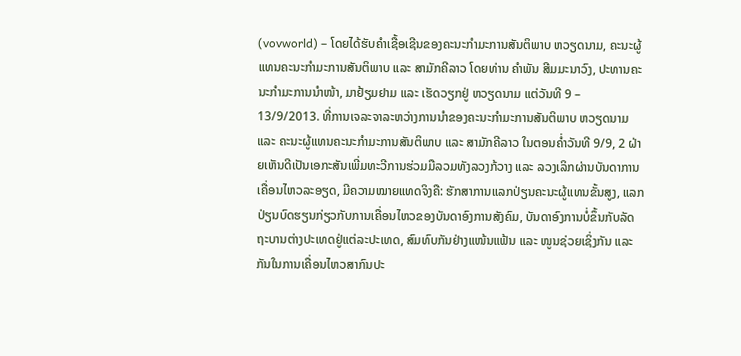(vovworld) – ໂດຍໄດ້ຮັບຄຳເຊື້ອເຊີນຂອງຄະນະກຳມະການສັນຕິພາບ ຫວຽດນາມ, ຄະນະຜູ້ແທນຄະນະກຳມະການສັນຕິພາບ ແລະ ສາມັກຄີລາວ ໂດຍທ່ານ ຄຳພັນ ສີມມະນາວົງ, ປະທານຄະນະກຳມະການນຳໜ້າ, ມາຢ້ຽມຢາມ ແລະ ເຮັດວຽກຢູ່ ຫວຽດນາມ ແຕ່ວັນທີ 9 – 13/9/2013. ທີ່ການເຈລະຈາລະຫວ່າງການນຳຂອງຄະນະກຳມະການສັນຕິພາບ ຫວຽດນາມ ແລະ ຄະນະຜູ້ແທນຄະນະກຳມະການສັນຕິພາບ ແລະ ສາມັກຄີລາວ ໃນຕອນຄ່ຳວັນທີ 9/9, 2 ຝ່າຍເຫັນດີເປັນເອກະສັນເພີ່ມທະວີການຮ່ວມມືລວມທັງລວງກ້ວາງ ແລະ ລວງເລິກຜ່ານບັນດາການເຄື່ອນໄຫວລະອຽດ, ມີຄວາມໝາຍແທດຈິງຄື: ຮັກສາການແລກປ່ຽນຄະນະຜູ້ແທນຂັ້ນສູງ, ແລກປ່ຽນບົດຮຽນກ່ຽວກັບການເຄື່ອນໄຫວຂອງບັນດາອົງການສັງຄົມ, ບັນດາອົງການບໍ່ຂຶ້ນກັບລັດຖະບານຕ່າງປະເທດຢູ່ແຕ່ລະປະເທດ, ສົມທົບກັນຢ່າງແໜ້ນແຟ້ນ ແລະ ໜູນຊ່ວຍເຊິ່ງກັນ ແລະ ກັນໃນການເຄື່ອນໄຫວສາກົນປະ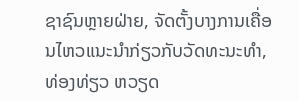ຊາຊົນຫຼາຍຝ່າຍ, ຈັດຕັ້ງບາງການເຄື່ອນໄຫວແນະນຳກ່ຽວກັບວັດທະນະທຳ, ທ່ອງທ່ຽວ ຫວຽດ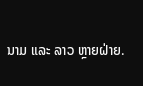ນາມ ແລະ ລາວ ຫຼາຍຝ່າຍ.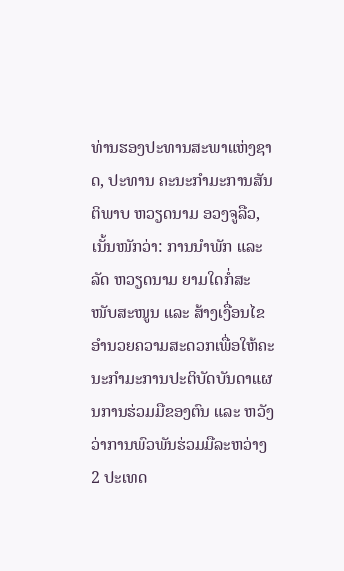ທ່ານຮອງປະທານສະພາແຫ່ງຊາດ, ປະທານ ຄະນະກຳມະການສັນຕິພາບ ຫວຽດນາມ ອວງຈູລືວ, ເນັ້ນໜັກວ່າ: ການນຳພັກ ແລະ ລັດ ຫວຽດນາມ ຍາມໃດກໍ່ສະໜັບສະໜູນ ແລະ ສ້າງເງື່ອນໄຂອຳນວຍຄວາມສະດວກເພື່ອໃຫ້ຄະນະກຳມະການປະຕິບັດບັນດາແຜນການຮ່ວມມືຂອງຕົນ ແລະ ຫວັງວ່າການພົວພັນຮ່ວມມືລະຫວ່າງ 2 ປະເທດ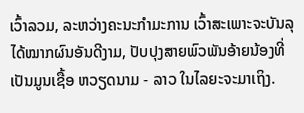ເວົ້າລວມ, ລະຫວ່າງຄະນະກຳມະການ ເວົ້າສະເພາະຈະບັນລຸໄດ້ໝາກຜົນອັນດີງາມ, ປັບປຸງສາຍພົວພັນອ້າຍນ້ອງທີ່ເປັນມູນເຊື້ອ ຫວຽດນາມ - ລາວ ໃນໄລຍະຈະມາເຖິງ.